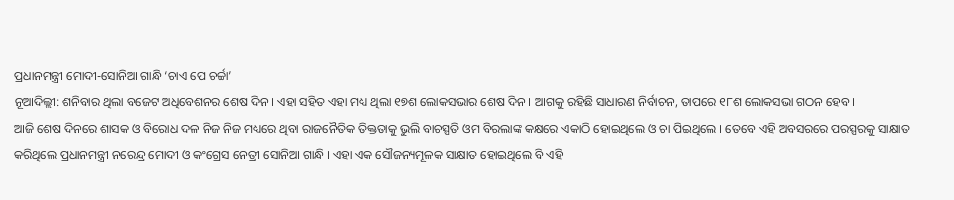ପ୍ରଧାନମନ୍ତ୍ରୀ ମୋଦୀ-ସୋନିଆ ଗାନ୍ଧି ‘ଚାଏ ପେ ଚର୍ଚ୍ଚା’
ନୂଆଦିଲ୍ଲୀ: ଶନିବାର ଥିଲା ବଜେଟ ଅଧିବେଶନର ଶେଷ ଦିନ । ଏହା ସହିତ ଏହା ମଧ୍ୟ ଥିଲା ୧୭ଶ ଲୋକସଭାର ଶେଷ ଦିନ । ଆଗକୁ ରହିଛି ସାଧାରଣ ନିର୍ବାଚନ, ତାପରେ ୧୮ଶ ଲୋକସଭା ଗଠନ ହେବ ।
ଆଜି ଶେଷ ଦିନରେ ଶାସକ ଓ ବିରୋଧ ଦଳ ନିଜ ନିଜ ମଧ୍ୟରେ ଥିବା ରାଜନୈତିକ ତିକ୍ତତାକୁ ଭୁଲି ବାଚସ୍ପତି ଓମ ବିରଲାଙ୍କ କକ୍ଷରେ ଏକାଠି ହୋଇଥିଲେ ଓ ଚା ପିଇଥିଲେ । ତେବେ ଏହି ଅବସରରେ ପରସ୍ପରକୁ ସାକ୍ଷାତ କରିଥିଲେ ପ୍ରଧାନମନ୍ତ୍ରୀ ନରେନ୍ଦ୍ର ମୋଦୀ ଓ କଂଗ୍ରେସ ନେତ୍ରୀ ସୋନିଆ ଗାନ୍ଧି । ଏହା ଏକ ସୌଜନ୍ୟମୂଳକ ସାକ୍ଷାତ ହୋଇଥିଲେ ବି ଏହି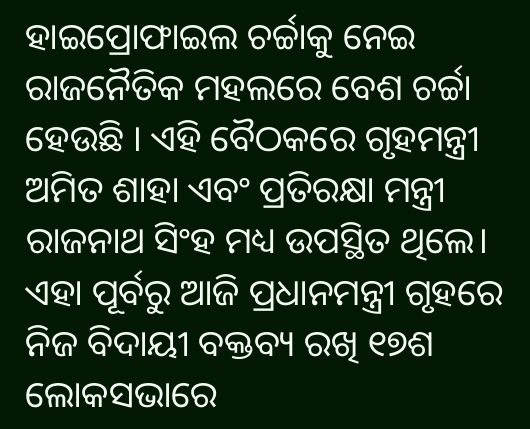ହାଇପ୍ରୋଫାଇଲ ଚର୍ଚ୍ଚାକୁ ନେଇ ରାଜନୈତିକ ମହଲରେ ବେଶ ଚର୍ଚ୍ଚା ହେଉଛି । ଏହି ବୈଠକରେ ଗୃହମନ୍ତ୍ରୀ ଅମିତ ଶାହା ଏବଂ ପ୍ରତିରକ୍ଷା ମନ୍ତ୍ରୀ ରାଜନାଥ ସିଂହ ମଧ୍ୟ ଉପସ୍ଥିତ ଥିଲେ।
ଏହା ପୂର୍ବରୁ ଆଜି ପ୍ରଧାନମନ୍ତ୍ରୀ ଗୃହରେ ନିଜ ବିଦାୟୀ ବକ୍ତବ୍ୟ ରଖି ୧୭ଶ ଲୋକସଭାରେ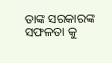ତାଙ୍କ ସରକାରଙ୍କ ସଫଳତା କୁ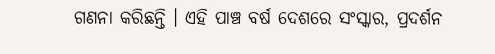ଗଣନା କରିଛନ୍ତି । ଏହି ପାଞ୍ଚ ବର୍ଷ ଦେଶରେ ସଂସ୍କାର, ପ୍ରଦର୍ଶନ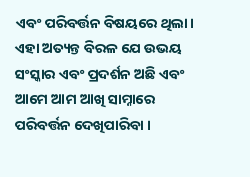ଏବଂ ପରିବର୍ତ୍ତନ ବିଷୟରେ ଥିଲା। ଏହା ଅତ୍ୟନ୍ତ ବିରଳ ଯେ ଉଭୟ ସଂସ୍କାର ଏବଂ ପ୍ରଦର୍ଶନ ଅଛି ଏବଂ ଆମେ ଆମ ଆଖି ସାମ୍ନାରେ ପରିବର୍ତ୍ତନ ଦେଖିପାରିବା ।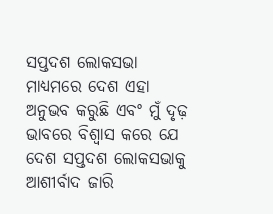ସପ୍ତଦଶ ଲୋକସଭା ମାଧ୍ୟମରେ ଦେଶ ଏହା ଅନୁଭବ କରୁଛି ଏବଂ ମୁଁ ଦୃଢ଼ ଭାବରେ ବିଶ୍ୱାସ କରେ ଯେ ଦେଶ ସପ୍ତଦଶ ଲୋକସଭାକୁ ଆଶୀର୍ବାଦ ଜାରି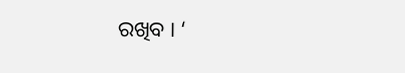ରଖିବ । ‘